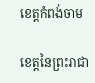ខេត្តកំពង់ចាម

ខេត្តនៃព្រះរាជា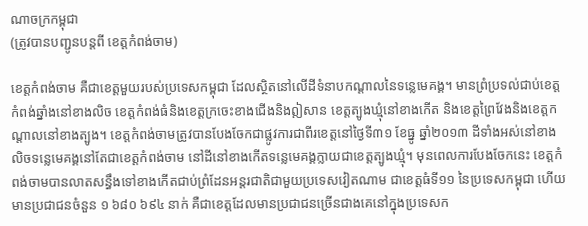ណាចក្រកម្ពុជា
(ត្រូវបានបញ្ជូនបន្តពី ខេត្តកំពង់ចាម)

ខេត្តកំពង់ចាម គឺជាខេត្តមួយរបស់ប្រទេសកម្ពុជា ដែលស្ថិតនៅលើដីទំនាបកណ្តាលនៃទន្លេមេគង្គ។ មានព្រំប្រទល់ជាប់ខេត្តកំពង់ឆ្នាំងនៅខាងលិច ខេត្តកំពង់ធំនិងខេត្តក្រចេះខាងជើងនិងឦសាន ខេត្តត្បូងឃ្មុំនៅខាងកើត និងខេត្តព្រៃវែងនិងខេត្តកណ្តាលនៅខាងត្បូង។ ខេត្តកំពង់ចាមត្រូវបានបែងចែកជាផ្លូវការជាពីរខេត្តនៅថ្ងៃទី៣១ ខែធ្នូ ឆ្នាំ២០១៣ ដីទាំងអស់នៅខាងលិចទន្លេមេគង្គនៅតែជាខេត្តកំពង់ចាម នៅដីនៅខាងកើតទន្លេមេគង្គក្លាយជាខេត្តត្បូងឃ្មុំ។ មុនពេលការបែងចែកនេះ ខេត្តកំពង់ចាមបានលាតសន្ធឹងទៅខាងកើតជាប់ព្រំដែនអន្តរជាតិជាមួយប្រទេសវៀតណាម ជាខេត្តធំទី១១ នៃប្រទេសកម្ពុជា ហើយមានប្រជាជនចំនួន ១ ៦៨០ ៦៩៤ នាក់ គឺជាខេត្តដែលមានប្រជាជនច្រើនជាងគេនៅក្នុងប្រទេសក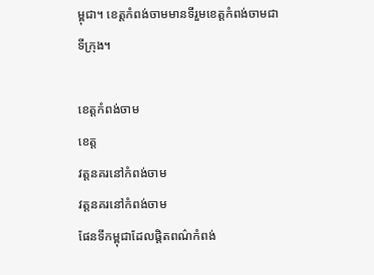ម្ពុជា។ ខេត្តកំពង់ចាមមានទីរួមខេត្តកំពង់ចាមជាទីក្រុង។

ខេត្តកំពង់ចាម
ខេត្ត
វត្តនគរនៅកំពង់ចាម
វត្តនគរនៅកំពង់ចាម
ផែនទីកម្ពុជាដែលផ្ដិតពណ៌កំពង់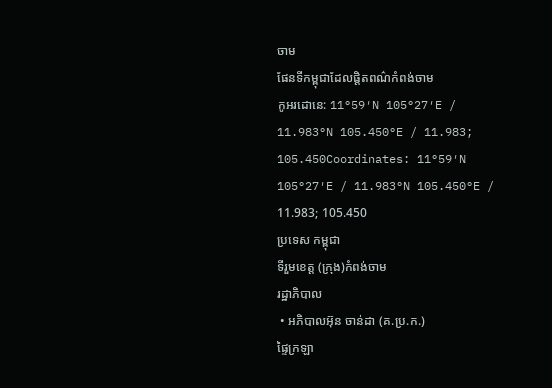ចាម
ផែនទីកម្ពុជាដែលផ្ដិតពណ៌កំពង់ចាម
កូអរដោនេ: 11°59′N 105°27′E / 11.983°N 105.450°E / 11.983; 105.450Coordinates: 11°59′N 105°27′E / 11.983°N 105.450°E / 11.983; 105.450
ប្រទេស កម្ពុជា
ទីរួមខេត្ត (ក្រុង)កំពង់ចាម
រដ្ឋាភិបាល
 • អភិបាលអ៊ុន ចាន់ដា (គ.ប្រ.ក.)
ផ្ទៃក្រឡា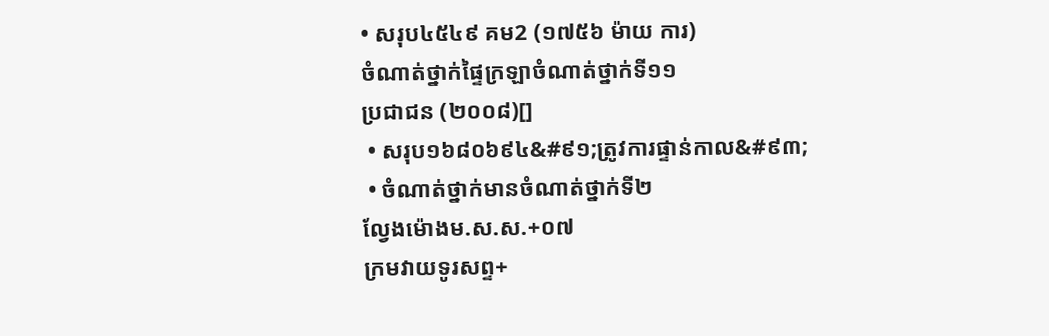• សរុប៤៥៤៩ គម2 (១៧៥៦ ម៉ាយ ការ)
ចំណាត់ថ្នាក់ផ្ទៃក្រឡាចំណាត់ថ្នាក់ទី១១
ប្រជាជន (២០០៨)[]
 • សរុប១៦៨០៦៩៤&#៩១;ត្រូវការផ្ទាន់កាល&#៩៣;
 • ចំណាត់ថ្នាក់មានចំណាត់ថ្នាក់ទី២
ល្វែងម៉ោងម.ស.ស.+០៧
ក្រមវាយទូរសព្ទ+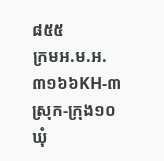៨៥៥
ក្រមអ.ម.អ. ៣១៦៦KH-៣
ស្រុក-ក្រុង១០
ឃុំ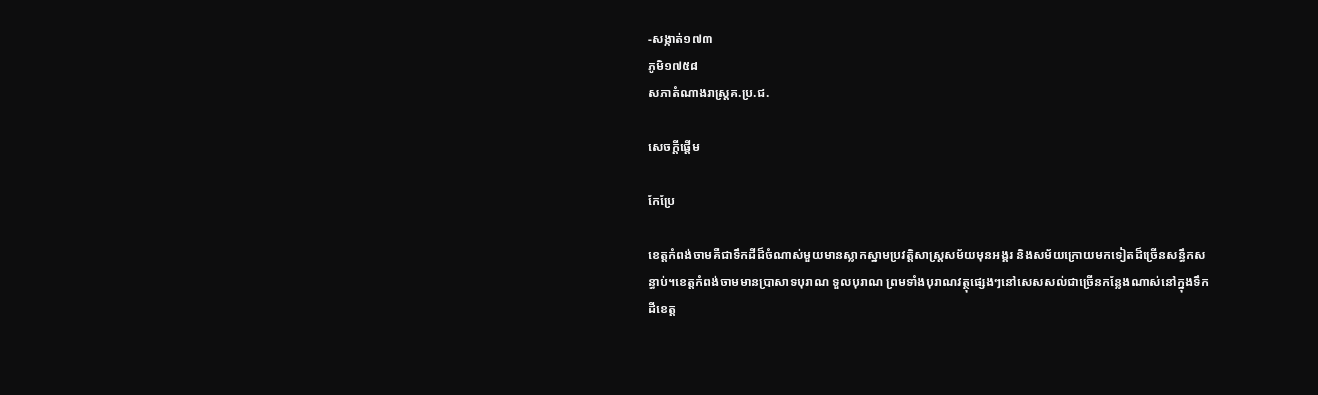-សង្កាត់១៧៣
ភូមិ១៧៥៨
សភាតំណាងរាស្ត្រគ.ប្រ.ជ.

សេចក្តីផ្តើម

កែប្រែ

ខេត្តកំពង់ចាមគឺជាទឹកដីដ៏ចំណាស់មួយមានស្លាកស្នាមប្រវត្តិសាស្រ្តសម័យមុនអង្គរ និងសម័យក្រោយមកទៀតដ៏ច្រើនសន្ធឹកសន្ធាប់។ខេត្តកំពង់ចាមមានប្រាសាទបុរាណ ទួលបុរាណ ព្រមទាំងបុរាណវត្ថុផ្សេងៗនៅសេសសល់ជាច្រើនកន្លែងណាស់នៅក្នុងទឹកដីខេត្ត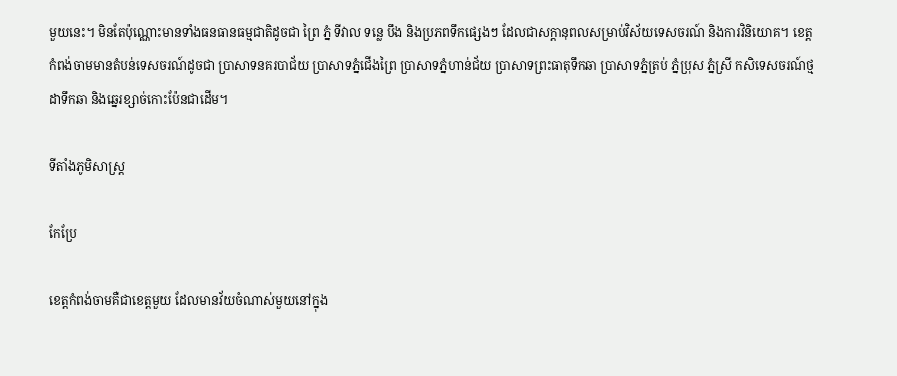មួយនេះ។ មិនតែប៉ុណ្ណោះមានទាំងធនធានធម្មជាតិដូចជា ព្រៃ ភ្នំ ទីវាល ទន្លេ បឹង និងប្រភពទឹកផ្សេងៗ ដែលជាសក្តានុពលសម្រាប់វិស័យទេសចរណ៍ និងការវិនិយោគ។ ខេត្តកំពង់ចាមមានតំបន់ទេសចរណ៍ដូចជា ប្រាសាទនគរបាជ័យ ប្រាសាទភ្នំជើងព្រៃ ប្រាសាទភ្នំហាន់ជ័យ ប្រាសាទព្រះធាតុទឹកឆា ប្រាសាទភ្នំត្រប់ ភ្នំប្រុស ភ្នំស្រី កសិទេសចរណ៍ថ្មដាទឹកឆា និងឆ្នេរខ្សាច់កោះប៉ែនជាដើម។

ទីតាំងភូមិសាស្រ្ត

កែប្រែ

ខេត្តកំពង់ចាមគឺជាខេត្តមួយ ដែលមានវ័យចំណាស់មួយនៅក្នុង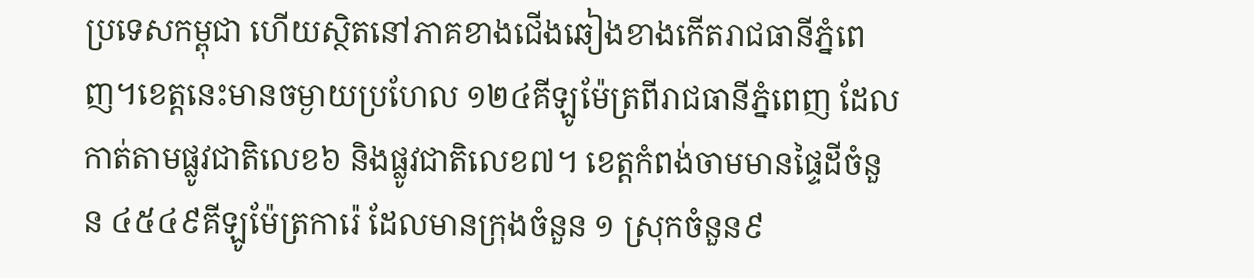ប្រទេសកម្ពុជា ហើយស្ថិតនៅភាគខាងជើងឆៀងខាងកើតរាជធានីភ្នំពេញ។ខេត្តនេះមានចម្ងាយប្រហែល ១២៤គីឡូម៉ែត្រពីរាជធានីភ្នំពេញ ដែលកាត់តាមផ្លូវជាតិលេខ៦ និងផ្លូវជាតិលេខ៧។ ខេត្តកំពង់ចាមមានផ្ទៃដីចំនួន ៤៥៤៩គីឡូម៉ែត្រការ៉េ ដែលមានក្រុងចំនួន ១ ស្រុកចំនួន៩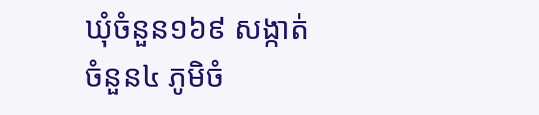ឃុំចំនួន១៦៩ សង្កាត់ចំនួន៤ ភូមិចំ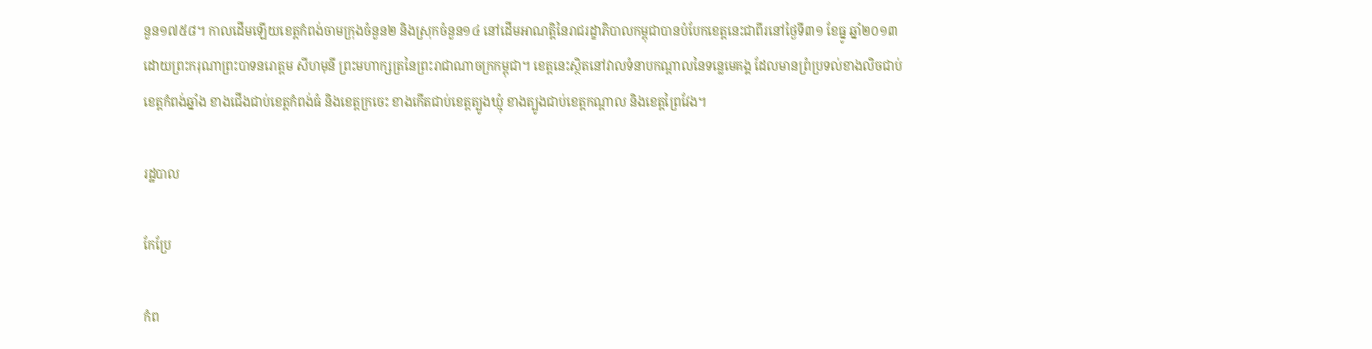នួន១៧៥៨។ កាលដើមឡើយខេត្តកំពង់ចាមក្រុងចំនួន២ និងស្រុកចំនួន១៤ នៅដើមអាណត្តិនៃរាជរដ្ខាភិបាលកម្ពុជាបានបំបែកខេត្តនេះជាពីរនៅថ្ងៃទី៣១ ខែធ្នូ ឆ្នាំ២០១៣ ដោយព្រះករុណាព្រះបាទនរោត្តម សីហមុនី ព្រះមហាក្សត្រនៃព្រះរាជាណាចក្រកម្ពុជា។ ខេត្តនេះស្ថិតនៅវាលទំនាបកណ្តាលនៃទន្លេមេគង្គ ដែលមានព្រំប្រទល់ខាងលិចជាប់ខេត្តកំពង់ឆ្នាំង ខាងជើងជាប់ខេត្តកំពង់ធំ និងខេត្តក្រចេះ ខាងកើតជាប់ខេត្តត្បូងឃ្មុំ ខាងត្បូងជាប់ខេត្តកណ្តាល និងខេត្តព្រៃវែង។

រដ្ឋបាល

កែប្រែ

កំព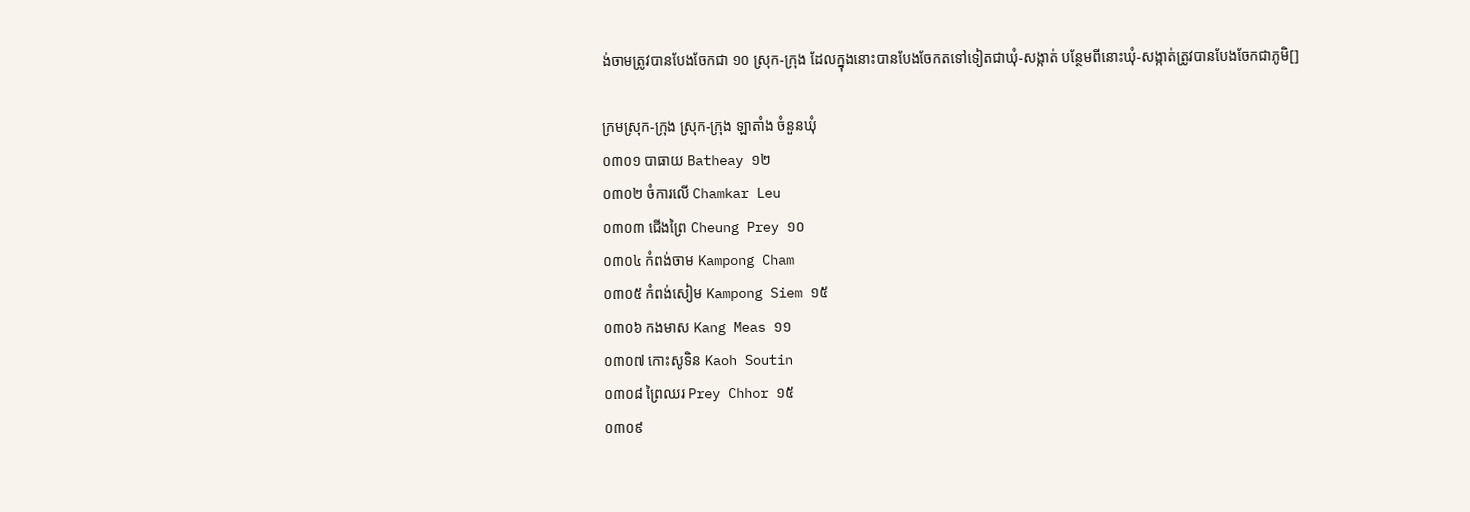ង់ចាមត្រូវបានបែងចែកជា ១០ ស្រុក-ក្រុង ដែលក្នុងនោះបានបែងចែកតទៅទៀតជាឃុំ-សង្កាត់ បន្ថែមពីនោះឃុំ-សង្កាត់ត្រូវបានបែងចែកជាភូមិ[]

ក្រមស្រុក-ក្រុង ស្រុក-ក្រុង ឡាតាំង ចំនួនឃុំ
០៣០១ បាធាយ Batheay ១២
០៣០២ ចំការលើ Chamkar Leu
០៣០៣ ជើងព្រៃ Cheung Prey ១០
០៣០៤ កំពង់ចាម Kampong Cham
០៣០៥ កំពង់សៀម Kampong Siem ១៥
០៣០៦ កងមាស Kang Meas ១១
០៣០៧ កោះសូទិន Kaoh Soutin
០៣០៨ ព្រៃឈរ Prey Chhor ១៥
០៣០៩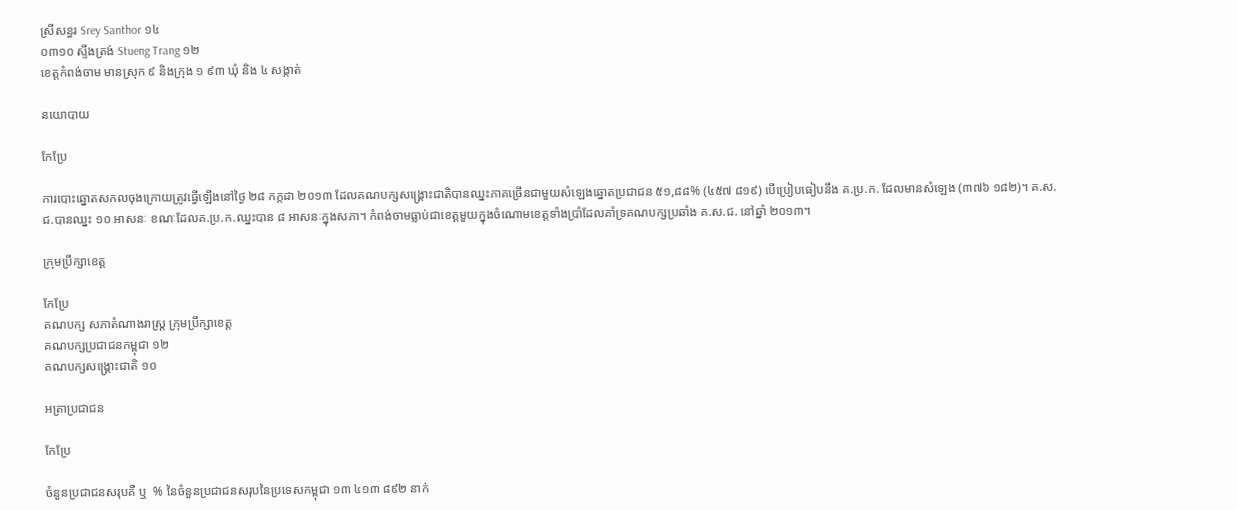ស្រីសន្ធរ Srey Santhor ១៤
០៣១០ ស្ទឹងត្រង់ Stueng Trang ១២
ខេត្តកំពង់ចាម មានស្រុក ៩ និងក្រុង ១ ៩៣ ឃុំ និង ៤ សង្កាត់

នយោបាយ

កែប្រែ

ការបោះឆ្នោតសកលចុងក្រោយត្រូវធ្វើឡើងនៅថ្ងៃ ២៨ កក្កដា ២០១៣ ដែលគណបក្សសង្គ្រោះជាតិបានឈ្នះភាគច្រើនជាមួយសំឡេងឆ្នោតប្រជាជន ៥១,៨៨% (៤៥៧ ៨១៩) បើប្រៀបធៀបនឹង គ.ប្រ.ក. ដែលមានសំឡេង (៣៧៦ ១៨២)។ គ.ស.ជ.បានឈ្នះ ១០ អាសនៈ ខណៈដែលគ.ប្រ.ក.ឈ្នះបាន ៨ អាសនៈក្នុងសភា។ កំពង់ចាមធ្លាប់ជាខេត្តមួយក្នុងចំណោមខេត្តទាំងប្រាំដែលគាំទ្រគណបក្សប្រឆាំង គ.ស.ជ. នៅឆ្នាំ ២០១៣។

ក្រុមប្រឹក្សាខេត្ត

កែប្រែ
គណបក្ស សភាតំណាងរាស្ត្រ ក្រុមប្រឹក្សាខេត្ត
គណបក្សប្រជាជនកម្ពុជា ១២
គណបក្សសង្គ្រោះជាតិ ១០

អត្រាប្រជាជន

កែប្រែ

ចំនួនប្រជាជនសរុបគឺ ឬ  % នៃចំនួនប្រជាជនសរុបនៃប្រទេសកម្ពុជា ១៣ ៤១៣ ៨៩២ នាក់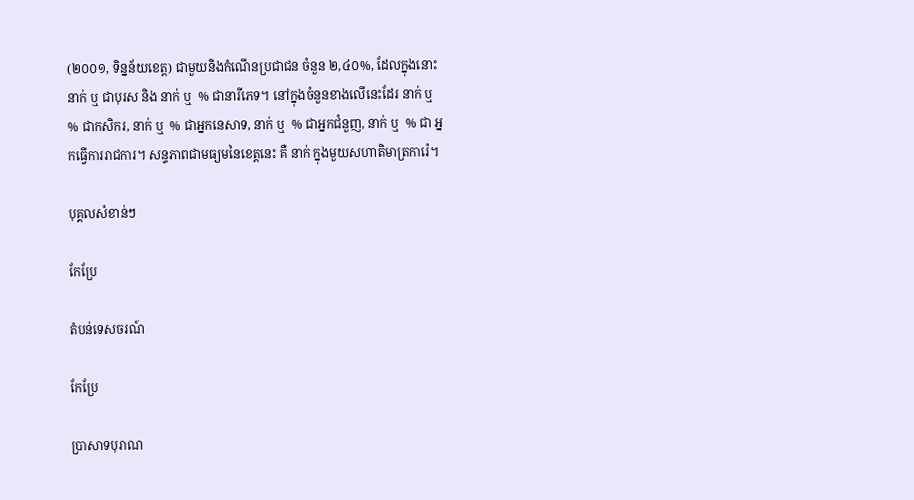(២០០១, ទិន្នន័យខេត្ត) ជាមួយនិងកំណើនប្រជាជន ចំនួន ២,៤០%, ដែលក្នុងនោះ នាក់ ឬ ជាបុរស និង នាក់ ឬ  % ជានារីភេទ។ នៅក្នុងចំនួនខាងលើនេះដែរ នាក់ ឬ  % ជាកសិករ, នាក់ ឬ  % ជាអ្នកនេសាទ, នាក់ ឬ  % ជាអ្នកជំនួញ, នាក់ ឬ  % ជា អ្នកធ្វើការរាជការ។ សន្ទភាពជាមធ្យមនៃខេត្តនេះ គឺ នាក់ ក្នុងមួយសហាតិមាត្រការ៉េ។

បុគ្គលសំខាន់ៗ

កែប្រែ

តំបន់ទេសចរណ៍

កែប្រែ

ប្រាសាទបុរាណ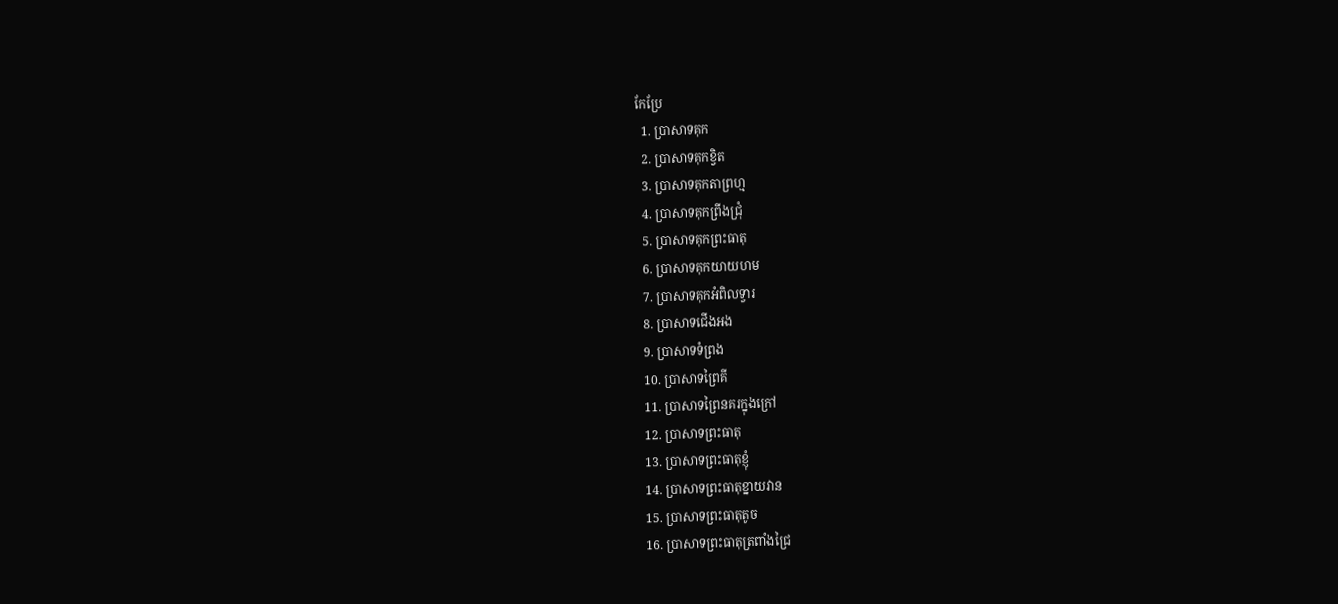កែប្រែ
  1. ប្រាសាទគុក
  2. ប្រាសាទគុកខ្វិត
  3. ប្រាសាទគុកតាព្រហ្ម
  4. ប្រាសាទគុកព្រីងជ្រុំ
  5. ប្រាសាទគុកព្រះធាតុ
  6. ប្រាសាទគុកយាយហម
  7. ប្រាសាទគុកអំពិលទ្វារ
  8. ប្រាសាទជើងអង
  9. ប្រាសាទទំព្រង
  10. ប្រាសាទព្រៃគី
  11. ប្រាសាទព្រៃនគរក្នុងក្រៅ
  12. ប្រាសាទព្រះធាតុ
  13. ប្រាសាទព្រះធាតុខ្ញុំ
  14. ប្រាសាទព្រះធាតុខ្នាយវាន
  15. ប្រាសាទព្រះធាតុតូច
  16. ប្រាសាទព្រះធាតុត្រពាំងជ្រៃ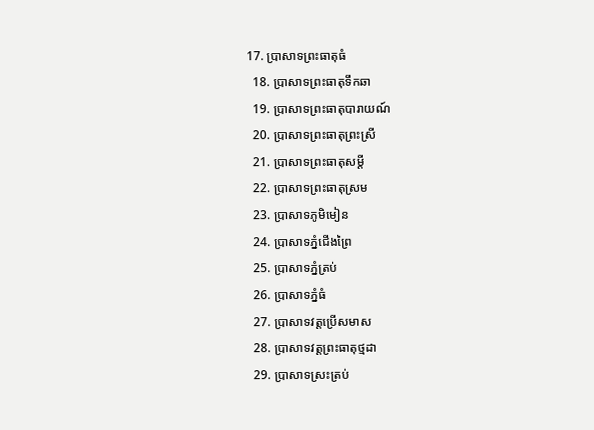17. ប្រាសាទព្រះធាតុធំ
  18. ប្រាសាទព្រះធាតុទឹកឆា
  19. ប្រាសាទព្រះធាតុបារាយណ៍
  20. ប្រាសាទព្រះធាតុព្រះស្រី
  21. ប្រាសាទព្រះធាតុសម្ដី
  22. ប្រាសាទព្រះធាតុស្រម
  23. ប្រាសាទភូមិមៀន
  24. ប្រាសាទភ្នំជើងព្រៃ
  25. ប្រាសាទភ្នំត្រប់
  26. ប្រាសាទភ្នំធំ
  27. ប្រាសាទវត្តប្រើសមាស
  28. ប្រាសាទវត្តព្រះធាតុថ្មដា
  29. ប្រាសាទស្រះត្រប់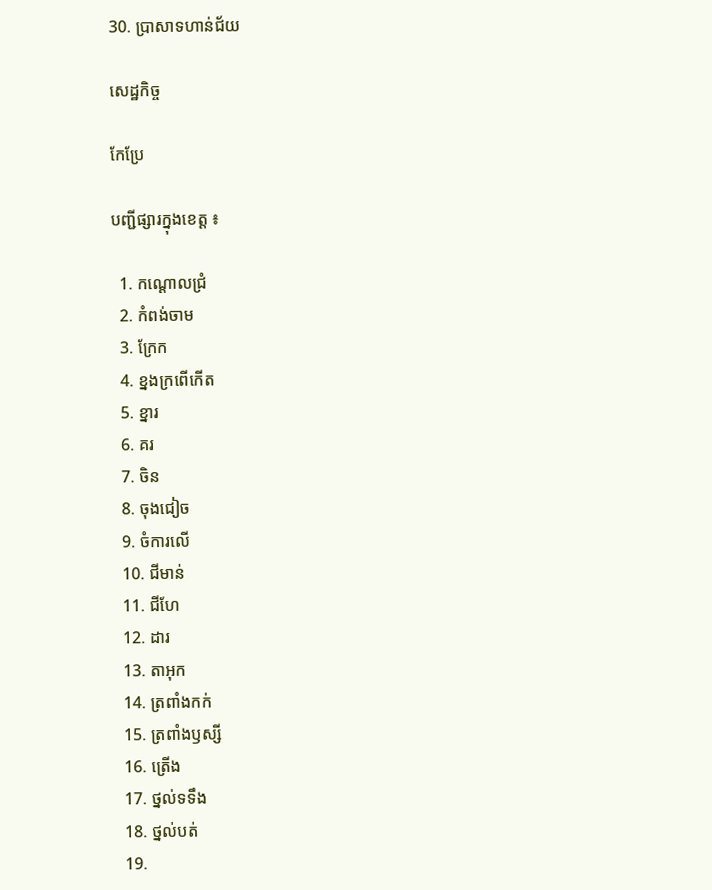30. ប្រាសាទហាន់ជ័យ

សេដ្ឋកិច្ច

កែប្រែ

បញ្ជីផ្សារក្នុងខេត្ត ៖

  1. កណ្ដោលជ្រំ
  2. កំពង់ចាម
  3. ក្រែក
  4. ខ្នងក្រពើកើត
  5. ខ្នារ
  6. គរ
  7. ចិន
  8. ចុងជៀច
  9. ចំការលើ
  10. ជីមាន់
  11. ជីហែ
  12. ដារ
  13. តាអុក
  14. ត្រពាំងកក់
  15. ត្រពាំងឫស្សី
  16. ត្រើង
  17. ថ្នល់ទទឹង
  18. ថ្នល់បត់
  19.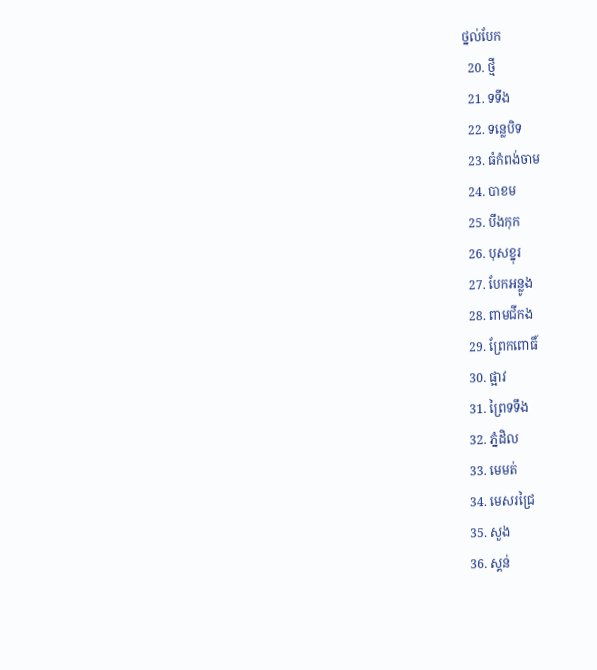ថ្នល់បែក
  20. ថ្មី
  21. ទទឹង
  22. ទន្លេបិទ
  23. ធំកំពង់ចាម
  24. បាខម
  25. បឹងកុក
  26. បុសខ្នុរ
  27. បែកអន្លូង
  28. ពាមជីកង
  29. ព្រែកពោធិ៍
  30. ផ្អាវ
  31. ព្រៃទទឹង
  32. ភ្នំដិល
  33. មេមត់
  34. មេសរជ្រៃ
  35. សួង
  36. ស្គន់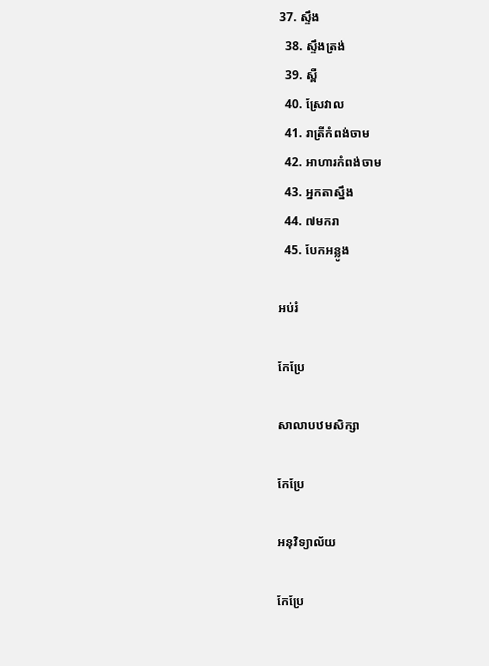37. ស្ទឹង
  38. ស្ទឹងត្រង់
  39. ស្ពឺ
  40. ស្រែវាល
  41. រាត្រីកំពង់ចាម
  42. អាហារកំពង់ចាម
  43. អ្នកតាស្នឹង
  44. ៧មករា
  45. បែកអន្លូង

អប់រំ

កែប្រែ

សាលាបឋមសិក្សា

កែប្រែ

អនុវិទ្យាល័យ

កែប្រែ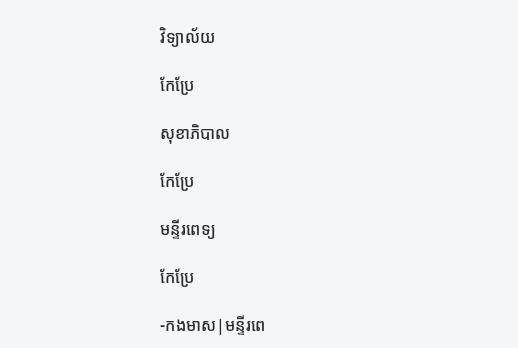វិទ្យាល័យ

កែប្រែ

សុខាភិបាល

កែប្រែ

មន្ទីរពេទ្យ

កែប្រែ

-កងមាស|មន្ទីរពេ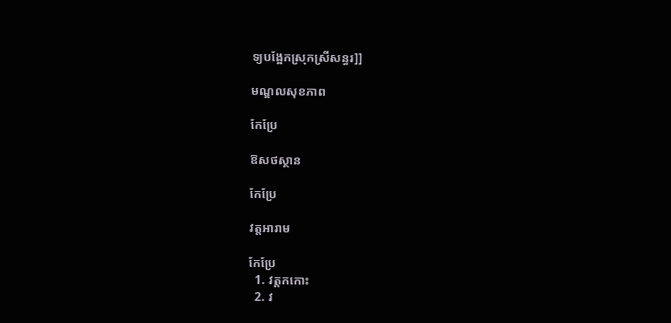ទ្យបង្អែកស្រុកស្រីសន្ធរ]]

មណ្ឌលសុខភាព

កែប្រែ

ឱសថស្ថាន

កែប្រែ

វត្តអារាម

កែប្រែ
  1. វត្តកកោះ
  2. វ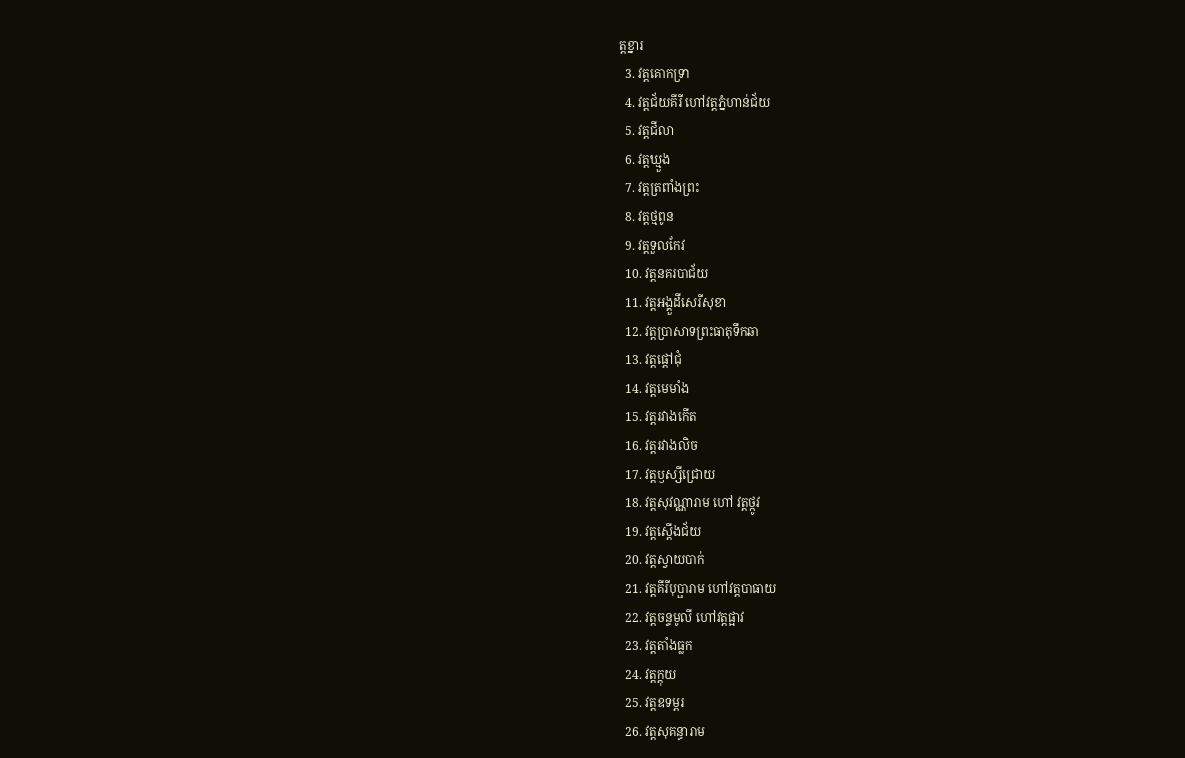ត្តខ្នារ
  3. វត្តគោកទ្រា
  4. វត្តជ័យគីរី ហៅវត្តភ្នំហាន់ជ័យ
  5. វត្តជីលា
  6. វត្តឃ្មួង
  7. វត្តត្រពាំងព្រះ
  8. វត្តថ្មពូន
  9. វត្តទួលកែវ
  10. វត្តនគរបាជ័យ
  11. វត្តអង្គួដីសេរីសុខា
  12. វត្តប្រាសាទព្រះធាតុទឹកឆា
  13. វត្តផ្ដៅជុំ
  14. វត្តមេមាំង
  15. វត្តរវាងកើត
  16. វត្តរវាងលិច
  17. វត្តឫស្សីជ្រោយ
  18. វត្តសុវណ្ណារាម ហៅ វត្តថ្កូវ
  19. វត្តស្ដើងជ័យ
  20. វត្តស្វាយបាក់
  21. វត្តគីរីបុប្ផារាម ហៅវត្តបាធាយ
  22. វត្តចន្ទមូលី ហៅវត្តផ្អាវ
  23. វត្តតាំងធ្លក
  24. វត្តក្ដុយ
  25. វត្តឧទម្ពរ
  26. វត្តសុគន្ធារាម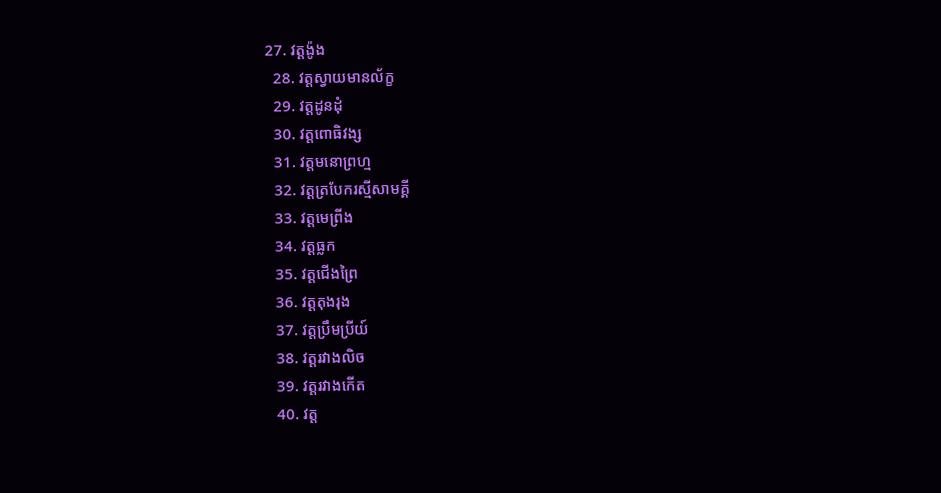27. វត្តង៉ូង
  28. វត្តស្វាយមានល័ក្ខ
  29. វត្តដូនដុំ
  30. វត្តពោធិវង្ស
  31. វត្តមនោព្រហ្ម
  32. វត្តត្របែករស្មីសាមគ្គី
  33. វត្តមេព្រីង
  34. វត្តធ្លក
  35. វត្តជើងព្រៃ
  36. វត្តតុងរុង
  37. វត្តប្រឹមប្រីយ៍
  38. វត្តរវាងលិច
  39. វត្តរវាងកើត
  40. វត្ត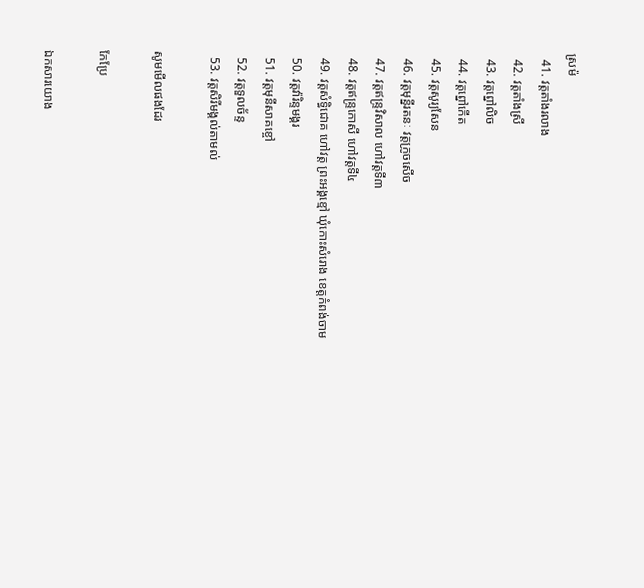ស្រម៉
  41. វត្តតាំងរលាង
  42. វត្តតាំងស្រី
  43. វត្តព្នៅលិច
  44. វត្តព្នៅកើត
  45. វត្តសូរ្យសែន
  46. វត្តមុន្នីរតនៈ វត្តក្រូចសើច
  47. វត្តឥន្ទ្រវិសាល ហៅវត្តទី៣
  48. វត្តឥន្ទ្រកោសី ហៅវត្តទី៤
  49. វត្តសំទ្ធិជោគ ហៅវត្ត ព្រះអង្គខ្មៅ ឃុំកោះសំរោង ខេត្តកំពង់ចាម
  50. វត្តវ៉ារិន្ទមង្គរ
  51. វត្តមុនីសាគខ្ចៅ
  52. វត្តទួលច័ន្ទ
  53. វត្តសិរីមង្គល់តាមល់

សូមមើលផងដែរ

កែប្រែ

ឯកសារយោង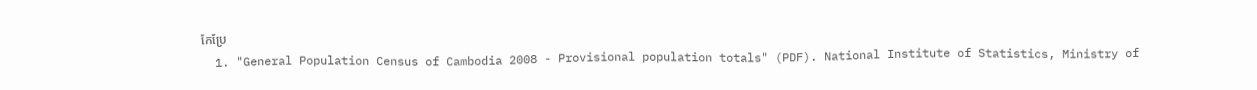កែប្រែ
  1. "General Population Census of Cambodia 2008 - Provisional population totals" (PDF). National Institute of Statistics, Ministry of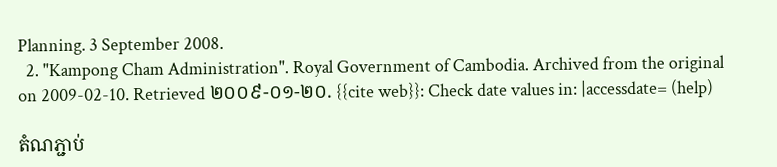Planning. 3 September 2008.
  2. "Kampong Cham Administration". Royal Government of Cambodia. Archived from the original on 2009-02-10. Retrieved ២០០៩-០១-២០. {{cite web}}: Check date values in: |accessdate= (help)

តំណភ្ជាប់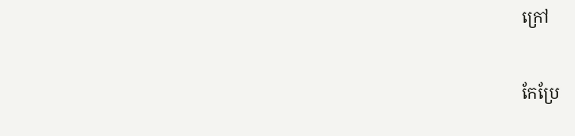ក្រៅ

កែប្រែ